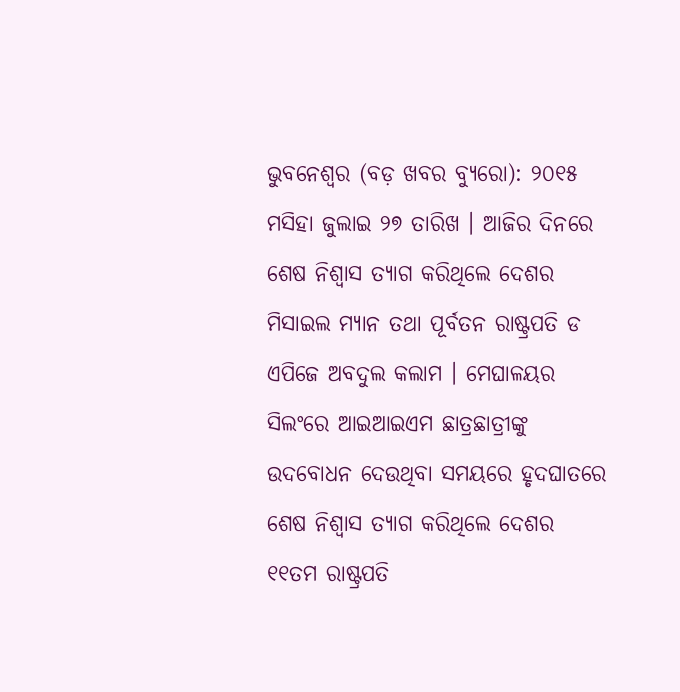ଭୁବନେଶ୍ୱର (ବଡ଼ ଖବର ବ୍ୟୁରୋ): ୨୦୧୫ ମସିହା ଜୁଲାଇ ୨୭ ତାରିଖ । ଆଜିର ଦିନରେ ଶେଷ ନିଶ୍ବାସ ତ୍ୟାଗ କରିଥିଲେ ଦେଶର ମିସାଇଲ ମ୍ୟାନ ତଥା ପୂର୍ବତନ ରାଷ୍ଟ୍ରପତି ଡ ଏପିଜେ ଅବଦୁଲ କଲାମ । ମେଘାଳୟର ସିଲଂରେ ଆଇଆଇଏମ ଛାତ୍ରଛାତ୍ରୀଙ୍କୁ ଉଦବୋଧନ ଦେଉଥିବା ସମୟରେ ହୃଦଘାତରେ ଶେଷ ନିଶ୍ବାସ ତ୍ୟାଗ କରିଥିଲେ ଦେଶର ୧୧ତମ ରାଷ୍ଟ୍ରପତି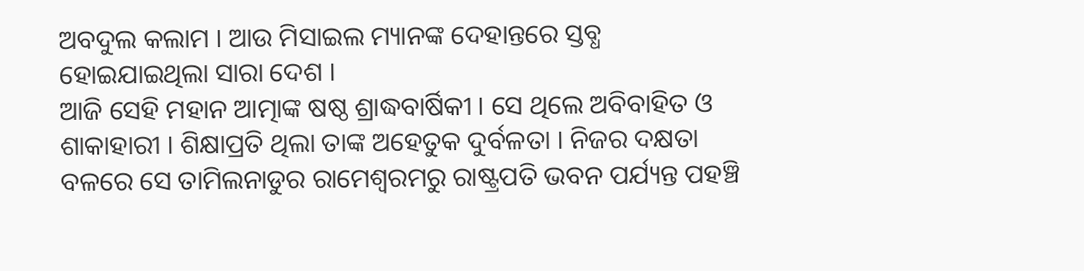ଅବଦୁଲ କଲାମ । ଆଉ ମିସାଇଲ ମ୍ୟାନଙ୍କ ଦେହାନ୍ତରେ ସ୍ତବ୍ଧ ହୋଇଯାଇଥିଲା ସାରା ଦେଶ ।
ଆଜି ସେହି ମହାନ ଆତ୍ମାଙ୍କ ଷଷ୍ଠ ଶ୍ରାଦ୍ଧବାର୍ଷିକୀ । ସେ ଥିଲେ ଅବିବାହିତ ଓ ଶାକାହାରୀ । ଶିକ୍ଷାପ୍ରତି ଥିଲା ତାଙ୍କ ଅହେତୁକ ଦୁର୍ବଳତା । ନିଜର ଦକ୍ଷତା ବଳରେ ସେ ତାମିଲନାଡୁର ରାମେଶ୍ବରମରୁ ରାଷ୍ଟ୍ରପତି ଭବନ ପର୍ଯ୍ୟନ୍ତ ପହଞ୍ଚି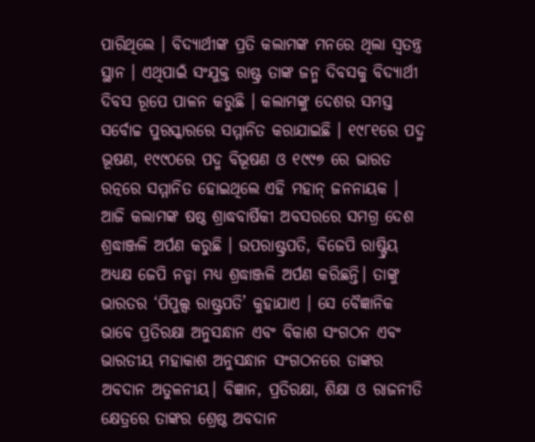ପାରିଥିଲେ । ବିଦ୍ୟାର୍ଥୀଙ୍କ ପ୍ରତି କଲାମଙ୍କ ମନରେ ଥିଲା ସ୍ବତନ୍ତ୍ର ସ୍ଥାନ । ଏଥିପାଇଁ ସଂଯୁକ୍ତ ରାଷ୍ଟ୍ର ତାଙ୍କ ଜନ୍ମ ଦିବସକୁ ବିଦ୍ୟାର୍ଥୀ ଦିବସ ରୂପେ ପାଳନ କରୁଛି । କଲାମଙ୍କୁ ଦେଶର ସମସ୍ତ ସର୍ବୋଚ୍ଚ ପୁରସ୍କାରରେ ସମ୍ମାନିତ କରାଯାଇଛି । ୧୯୮୧ରେ ପଦ୍ମ ଭୂଷଣ, ୧୯୯୦ରେ ପଦ୍ମ ବିଭୂଷଣ ଓ ୧୯୯୭ ରେ ଭାରତ ରତ୍ନରେ ସମ୍ମାନିତ ହୋଇଥିଲେ ଏହି ମହାନ୍ ଜନନାୟକ ।
ଆଜି କଲାମଙ୍କ ଷଷ୍ଠ ଶ୍ରାଦ୍ଧବାର୍ଷିକୀ ଅବସରରେ ସମଗ୍ର ଦେଶ ଶ୍ରଦ୍ଧାଞ୍ଜଳି ଅର୍ପଣ କରୁଛି । ଉପରାଷ୍ଟ୍ରପତି, ବିଜେପି ରାଷ୍ଟ୍ରିୟ ଅଧ୍ୟକ୍ଷ ଜେପି ନଡ୍ଡା ମଧ୍ୟ ଶ୍ରଦ୍ଧାଞ୍ଜଳି ଅର୍ପଣ କରିଛନ୍ତି। ତାଙ୍କୁ ଭାରତର ‘ପିପୁଲ୍ସ ରାଷ୍ଟ୍ରପତି’ କୁହାଯାଏ । ସେ ବୈଜ୍ଞାନିକ ଭାବେ ପ୍ରତିରକ୍ଷା ଅନୁସନ୍ଧାନ ଏବଂ ବିକାଶ ସଂଗଠନ ଏବଂ ଭାରତୀୟ ମହାକାଶ ଅନୁସନ୍ଧାନ ସଂଗଠନରେ ତାଙ୍କର ଅବଦାନ ଅତୁଳନୀୟ। ବିଜ୍ଞାନ, ପ୍ରତିରକ୍ଷା, ଶିକ୍ଷା ଓ ରାଜନୀତି କ୍ଷେତ୍ରରେ ତାଙ୍କର ଶ୍ରେଷ୍ଠ ଅବଦାନ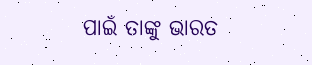ପାଇଁ ତାଙ୍କୁ ଭାରତ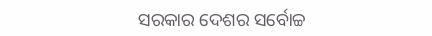ସରକାର ଦେଶର ସର୍ବୋଚ୍ଚ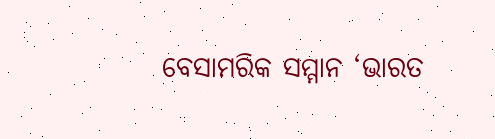ବେସାମରିକ ସମ୍ମାନ ‘ଭାରତ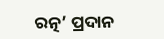ରତ୍ନ’ ପ୍ରଦାନ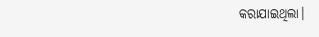କରାଯାଇଥିଲା।